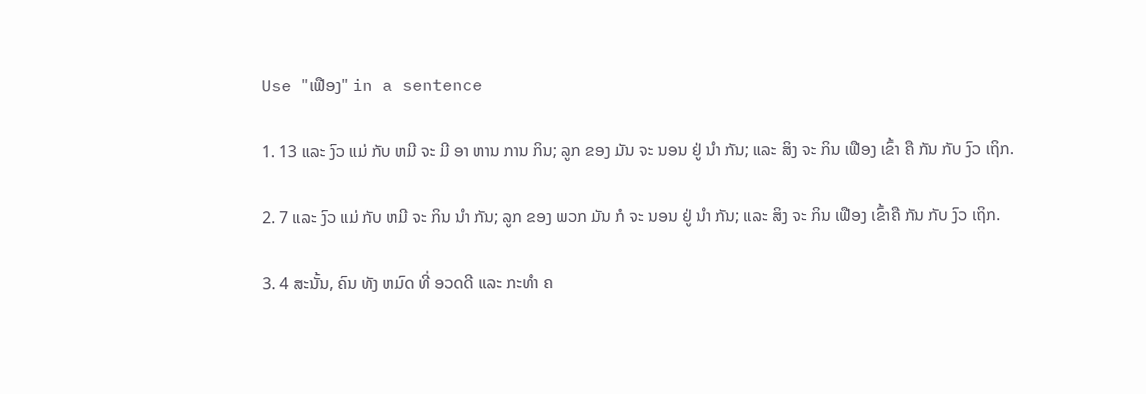Use "ເຟືອງ" in a sentence

1. 13 ແລະ ງົວ ແມ່ ກັບ ຫມີ ຈະ ມີ ອາ ຫານ ການ ກິນ; ລູກ ຂອງ ມັນ ຈະ ນອນ ຢູ່ ນໍາ ກັນ; ແລະ ສິງ ຈະ ກິນ ເຟືອງ ເຂົ້າ ຄື ກັນ ກັບ ງົວ ເຖິກ.

2. 7 ແລະ ງົວ ແມ່ ກັບ ຫມີ ຈະ ກິນ ນໍາ ກັນ; ລູກ ຂອງ ພວກ ມັນ ກໍ ຈະ ນອນ ຢູ່ ນໍາ ກັນ; ແລະ ສິງ ຈະ ກິນ ເຟືອງ ເຂົ້າຄື ກັນ ກັບ ງົວ ເຖິກ.

3. 4 ສະນັ້ນ, ຄົນ ທັງ ຫມົດ ທີ່ ອວດດີ ແລະ ກະທໍາ ຄ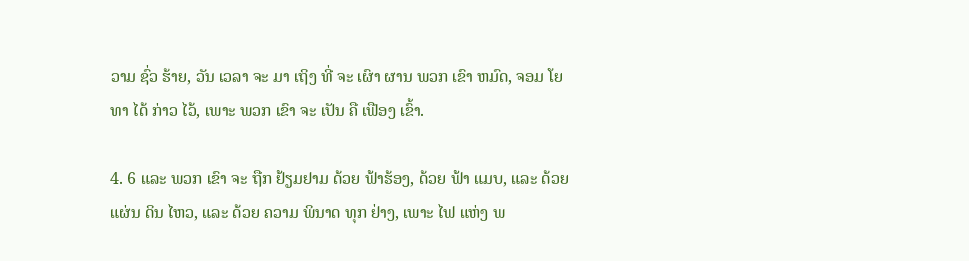ວາມ ຊົ່ວ ຮ້າຍ, ວັນ ເວລາ ຈະ ມາ ເຖິງ ທີ່ ຈະ ເຜົາ ຜານ ພວກ ເຂົາ ຫມົດ, ຈອມ ໂຍທາ ໄດ້ ກ່າວ ໄວ້, ເພາະ ພວກ ເຂົາ ຈະ ເປັນ ຄື ເຟືອງ ເຂົ້າ.

4. 6 ແລະ ພວກ ເຂົາ ຈະ ຖືກ ຢ້ຽມຢາມ ດ້ວຍ ຟ້າຮ້ອງ, ດ້ວຍ ຟ້າ ແມບ, ແລະ ດ້ວຍ ແຜ່ນ ດິນ ໄຫວ, ແລະ ດ້ວຍ ຄວາມ ພິນາດ ທຸກ ຢ່າງ, ເພາະ ໄຟ ແຫ່ງ ພ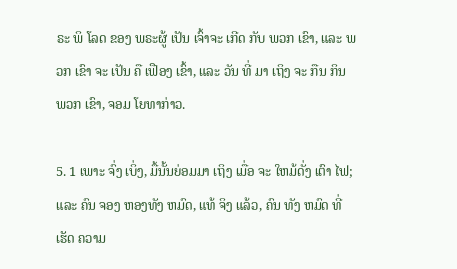ຣະ ພິ ໂລດ ຂອງ ພຣະຜູ້ ເປັນ ເຈົ້າຈະ ເກີດ ກັບ ພວກ ເຂົາ, ແລະ ພວກ ເຂົາ ຈະ ເປັນ ຄື ເຟືອງ ເຂົ້າ, ແລະ ວັນ ທີ່ ມາ ເຖິງ ຈະ ກືນ ກິນ ພວກ ເຂົາ, ຈອມ ໂຍທາກ່າວ.

5. 1 ເພາະ ຈົ່ງ ເບິ່ງ, ມື້ນັ້ນຍ່ອມມາ ເຖິງ ເມື່ອ ຈະ ໃຫມ້ດັ່ງ ເຕົາ ໄຟ; ແລະ ຄົນ ຈອງ ຫອງທັງ ຫມົດ, ແທ້ ຈິງ ແລ້ວ, ຄົນ ທັງ ຫມົດ ທີ່ ເຮັດ ຄວາມ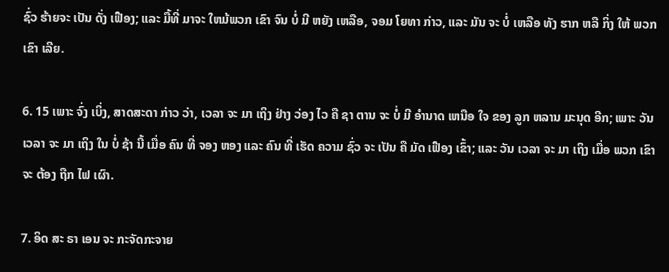ຊົ່ວ ຮ້າຍຈະ ເປັນ ດັ່ງ ເຟືອງ; ແລະ ມື້ທີ່ ມາຈະ ໃຫມ້ພວກ ເຂົາ ຈົນ ບໍ່ ມີ ຫຍັງ ເຫລືອ, ຈອມ ໂຍທາ ກ່າວ, ແລະ ມັນ ຈະ ບໍ່ ເຫລືອ ທັງ ຮາກ ຫລື ກິ່ງ ໃຫ້ ພວກ ເຂົາ ເລີຍ.

6. 15 ເພາະ ຈົ່ງ ເບິ່ງ, ສາດສະດາ ກ່າວ ວ່າ, ເວລາ ຈະ ມາ ເຖິງ ຢ່າງ ວ່ອງ ໄວ ຄື ຊາ ຕານ ຈະ ບໍ່ ມີ ອໍານາດ ເຫນືອ ໃຈ ຂອງ ລູກ ຫລານ ມະນຸດ ອີກ; ເພາະ ວັນ ເວລາ ຈະ ມາ ເຖິງ ໃນ ບໍ່ ຊ້າ ນີ້ ເມື່ອ ຄົນ ທີ່ ຈອງ ຫອງ ແລະ ຄົນ ທີ່ ເຮັດ ຄວາມ ຊົ່ວ ຈະ ເປັນ ຄື ມັດ ເຟືອງ ເຂົ້າ; ແລະ ວັນ ເວລາ ຈະ ມາ ເຖິງ ເມື່ອ ພວກ ເຂົາ ຈະ ຕ້ອງ ຖືກ ໄຟ ເຜົາ.

7. ອິດ ສະ ຣາ ເອນ ຈະ ກະຈັດກະຈາຍ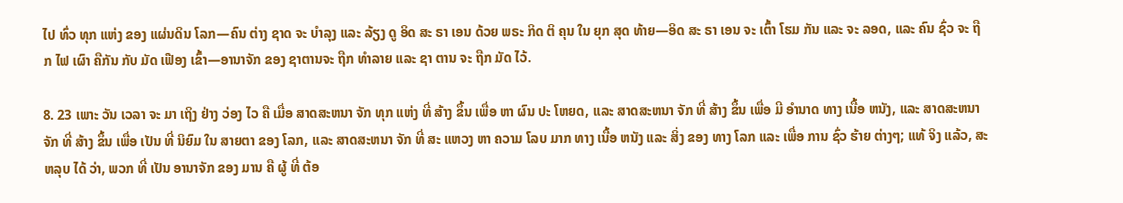ໄປ ທົ່ວ ທຸກ ແຫ່ງ ຂອງ ແຜ່ນດິນ ໂລກ—ຄົນ ຕ່າງ ຊາດ ຈະ ບໍາລຸງ ແລະ ລ້ຽງ ດູ ອິດ ສະ ຣາ ເອນ ດ້ວຍ ພຣະ ກິດ ຕິ ຄຸນ ໃນ ຍຸກ ສຸດ ທ້າຍ—ອິດ ສະ ຣາ ເອນ ຈະ ເຕົ້າ ໂຮມ ກັນ ແລະ ຈະ ລອດ, ແລະ ຄົນ ຊົ່ວ ຈະ ຖືກ ໄຟ ເຜົາ ຄືກັນ ກັບ ມັດ ເຟືອງ ເຂົ້າ—ອານາຈັກ ຂອງ ຊາຕານຈະ ຖືກ ທໍາລາຍ ແລະ ຊາ ຕານ ຈະ ຖືກ ມັດ ໄວ້.

8. 23 ເພາະ ວັນ ເວລາ ຈະ ມາ ເຖິງ ຢ່າງ ວ່ອງ ໄວ ຄື ເມື່ອ ສາດສະຫນາ ຈັກ ທຸກ ແຫ່ງ ທີ່ ສ້າງ ຂຶ້ນ ເພື່ອ ຫາ ຜົນ ປະ ໂຫຍດ, ແລະ ສາດສະຫນາ ຈັກ ທີ່ ສ້າງ ຂຶ້ນ ເພື່ອ ມີ ອໍານາດ ທາງ ເນື້ອ ຫນັງ, ແລະ ສາດສະຫນາ ຈັກ ທີ່ ສ້າງ ຂຶ້ນ ເພື່ອ ເປັນ ທີ່ ນິຍົມ ໃນ ສາຍຕາ ຂອງ ໂລກ, ແລະ ສາດສະຫນາ ຈັກ ທີ່ ສະ ແຫວງ ຫາ ຄວາມ ໂລບ ມາກ ທາງ ເນື້ອ ຫນັງ ແລະ ສິ່ງ ຂອງ ທາງ ໂລກ ແລະ ເພື່ອ ການ ຊົ່ວ ຮ້າຍ ຕ່າງໆ; ແທ້ ຈິງ ແລ້ວ, ສະ ຫລຸບ ໄດ້ ວ່າ, ພວກ ທີ່ ເປັນ ອານາຈັກ ຂອງ ມານ ຄື ຜູ້ ທີ່ ຕ້ອ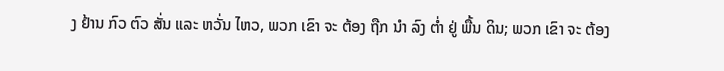ງ ຢ້ານ ກົວ ຕົວ ສັ່ນ ແລະ ຫວັ່ນ ໄຫວ, ພວກ ເຂົາ ຈະ ຕ້ອງ ຖືກ ນໍາ ລົງ ຕ່ຳ ຢູ່ ພື້ນ ດິນ; ພວກ ເຂົາ ຈະ ຕ້ອງ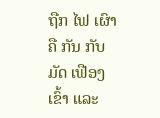ຖືກ ໄຟ ເຜົາ ຄື ກັນ ກັບ ມັດ ເຟືອງ ເຂົ້າ ແລະ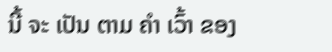ນີ້ ຈະ ເປັນ ຕາມ ຄໍາ ເວົ້າ ຂອງ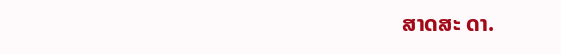ສາດສະ ດາ.